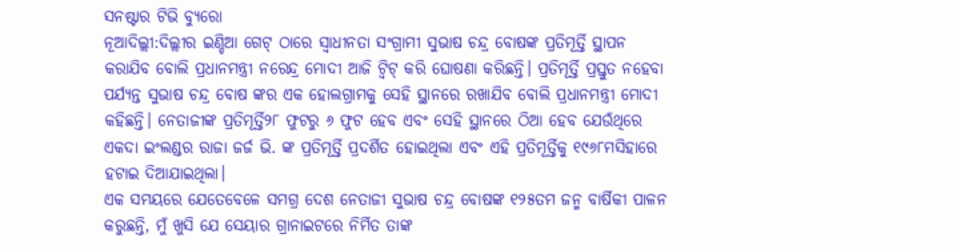ସନଷ୍ଟାର ଟିଭି ବ୍ୟୁରୋ
ନୂଆଦିଲ୍ଲୀ:ଦିଲ୍ଲୀର ଇଣ୍ଡିଆ ଗେଟ୍ ଠାରେ ସ୍ୱାଧୀନତା ସଂଗ୍ରାମୀ ସୁଭାଷ ଚନ୍ଦ୍ର ବୋଷଙ୍କ ପ୍ରତିମୂର୍ତ୍ତି ସ୍ଥାପନ କରାଯିବ ବୋଲି ପ୍ରଧାନମନ୍ତ୍ରୀ ନରେନ୍ଦ୍ର ମୋଦୀ ଆଜି ଟ୍ୱିଟ୍ କରି ଘୋଷଣା କରିଛନ୍ତି। ପ୍ରତିମୂର୍ତ୍ତି ପ୍ରସ୍ତୁତ ନହେବା ପର୍ଯ୍ୟନ୍ତ ସୁଭାଷ ଚନ୍ଦ୍ର ବୋଷ ଙ୍କର ଏକ ହୋଲଗ୍ରାମକୁ ସେହି ସ୍ଥାନରେ ରଖାଯିବ ବୋଲି ପ୍ରଧାନମନ୍ତ୍ରୀ ମୋଦୀ କହିଛନ୍ତି। ନେତାଜୀଙ୍କ ପ୍ରତିମୂର୍ତ୍ତି୨୮ ଫୁଟରୁ ୬ ଫୁଟ ହେବ ଏବଂ ସେହି ସ୍ଥାନରେ ଠିଆ ହେବ ଯେଉଁଥିରେ ଏକଦା ଇଂଲଣ୍ଡର ରାଜା ଜର୍ଜ ଭି. ଙ୍କ ପ୍ରତିମୂର୍ତ୍ତି ପ୍ରଦର୍ଶିତ ହୋଇଥିଲା ଏବଂ ଏହି ପ୍ରତିମୂର୍ତ୍ତିକୁ ୧୯୬୮ମସିହାରେ ହଟାଇ ଦିଆଯାଇଥିଲା।
ଏକ ସମୟରେ ଯେତେବେଳେ ସମଗ୍ର ଦେଶ ନେତାଜୀ ସୁଭାଷ ଚନ୍ଦ୍ର ବୋଷଙ୍କ ୧୨୫ତମ ଜନ୍ମ ବାର୍ଷିକୀ ପାଳନ କରୁଛନ୍ତି, ମୁଁ ଖୁସି ଯେ ସେୟାର ଗ୍ରାନାଇଟରେ ନିର୍ମିତ ତାଙ୍କ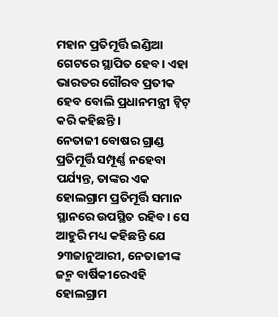ମହାନ ପ୍ରତିମୂର୍ତ୍ତି ଇଣ୍ଡିଆ ଗେଟରେ ସ୍ଥାପିତ ହେବ। ଏହା ଭାରତର ଗୌରବ ପ୍ରତୀକ ହେବ ବୋଲି ପ୍ରଧାନମନ୍ତ୍ରୀ ଟ୍ୱିଟ୍ କରି କହିଛନ୍ତି ।
ନେତାଜୀ ବୋଷର ଗ୍ରାଣ୍ଡ ପ୍ରତିମୂର୍ତ୍ତି ସମ୍ପୂର୍ଣ୍ଣ ନହେବା ପର୍ଯ୍ୟନ୍ତ, ତାଙ୍କର ଏକ ହୋଲଗ୍ରାମ ପ୍ରତିମୂର୍ତ୍ତି ସମାନ ସ୍ଥାନରେ ଉପସ୍ଥିତ ରହିବ। ସେ ଆହୁରି ମଧ୍ୟ କହିଛନ୍ତି ଯେ ୨୩ଜାନୁଆରୀ, ନେତାଜୀଙ୍କ ଜନ୍ମ ବାର୍ଷିକୀରେଏହି ହୋଲଗ୍ରାମ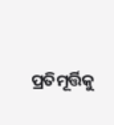ପ୍ରତିମୂର୍ତ୍ତିକୁ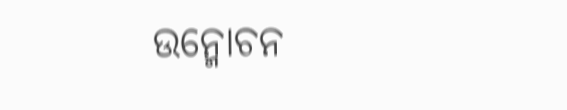ଉନ୍ମୋଚନ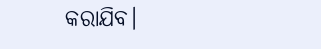କରାଯିବ।